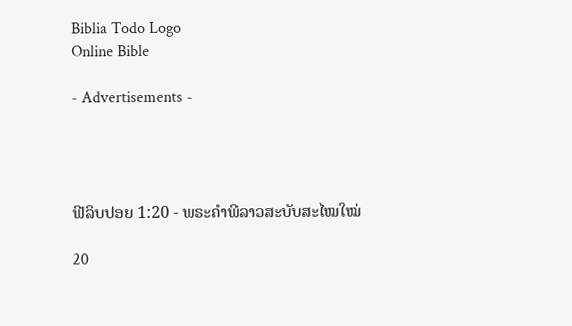Biblia Todo Logo
Online Bible

- Advertisements -




ຟີລິບປອຍ 1:20 - ພຣະຄຳພີລາວສະບັບສະໄໝໃໝ່

20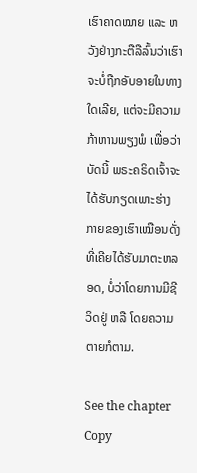ເຮົາຄາດໝາຍ ແລະ ຫວັງຢ່າງກະຕືລືລົ້ນວ່າເຮົາຈະບໍ່ຖືກອັບອາຍໃນທາງໃດເລີຍ, ແຕ່ຈະມີຄວາມກ້າຫານພຽງພໍ ເພື່ອວ່າບັດນີ້ ພຣະຄຣິດເຈົ້າຈະໄດ້ຮັບກຽດເພາະຮ່າງກາຍຂອງເຮົາເໝືອນດັ່ງທີ່ເຄີຍໄດ້ຮັບມາຕະຫລອດ, ບໍ່ວ່າໂດຍການມີຊີວິດຢູ່ ຫລື ໂດຍຄວາມຕາຍກໍຕາມ.

See the chapter Copy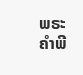ພຣະຄຳພີ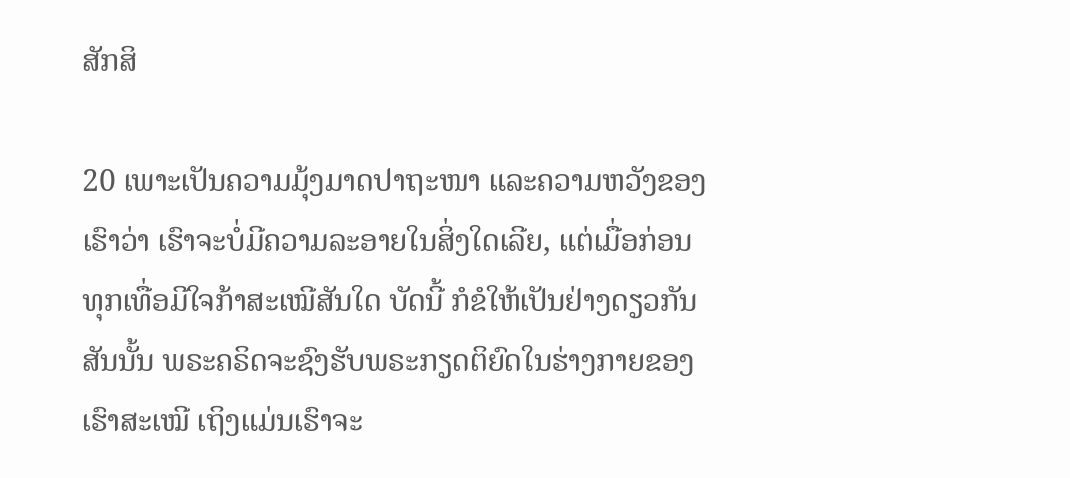ສັກສິ

20 ເພາະເປັນຄວາມມຸ້ງມາດປາຖະໜາ ແລະຄວາມຫວັງຂອງເຮົາວ່າ ເຮົາຈະບໍ່ມີຄວາມລະອາຍໃນສິ່ງໃດເລີຍ, ແຕ່ເມື່ອກ່ອນທຸກເທື່ອມີໃຈກ້າສະເໝີສັນໃດ ບັດນີ້ ກໍຂໍໃຫ້ເປັນຢ່າງດຽວກັນສັນນັ້ນ ພຣະຄຣິດຈະຊົງຮັບພຣະກຽດຕິຍົດໃນຮ່າງກາຍຂອງເຮົາສະເໝີ ເຖິງແມ່ນເຮົາຈະ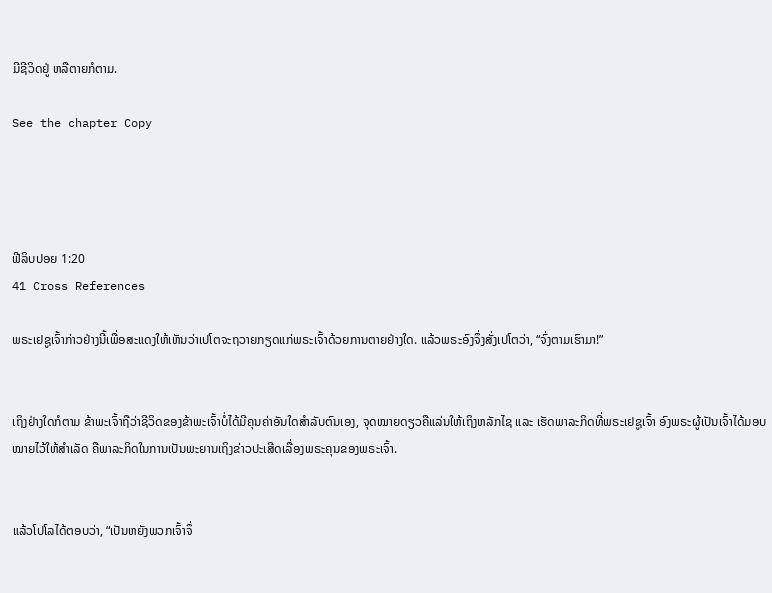ມີຊີວິດຢູ່ ຫລືຕາຍກໍຕາມ.

See the chapter Copy




ຟີລິບປອຍ 1:20
41 Cross References

ພຣະເຢຊູເຈົ້າກ່າວຢ່າງນີ້ເພື່ອສະແດງໃຫ້ເຫັນວ່າເປໂຕຈະຖວາຍກຽດແກ່ພຣະເຈົ້າດ້ວຍການຕາຍຢ່າງໃດ. ແລ້ວພຣະອົງຈຶ່ງສັ່ງເປໂຕວ່າ, “ຈົ່ງຕາມເຮົາມາ!”


ເຖິງຢ່າງໃດກໍຕາມ ຂ້າພະເຈົ້າຖືວ່າຊີວິດຂອງຂ້າພະເຈົ້າບໍ່ໄດ້ມີຄຸນຄ່າອັນໃດສຳລັບຕົນເອງ, ຈຸດໝາຍດຽວຄືແລ່ນໃຫ້ເຖິງຫລັກໄຊ ແລະ ເຮັດພາລະກິດທີ່ພຣະເຢຊູເຈົ້າ ອົງພຣະຜູ້ເປັນເຈົ້າໄດ້ມອບໝາຍໄວ້ໃຫ້ສຳເລັດ ຄືພາລະກິດໃນການເປັນພະຍານເຖິງຂ່າວປະເສີດເລື່ອງພຣະຄຸນຂອງພຣະເຈົ້າ.


ແລ້ວໂປໂລໄດ້ຕອບວ່າ, “ເປັນຫຍັງພວກເຈົ້າຈຶ່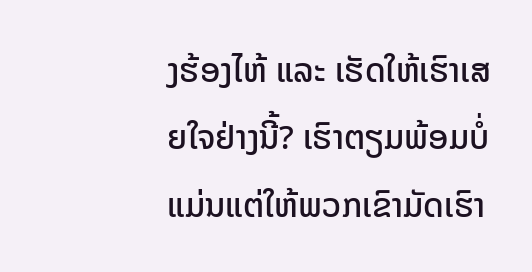ງຮ້ອງໄຫ້ ແລະ ເຮັດໃຫ້ເຮົາເສຍໃຈຢ່າງນີ້? ເຮົາຕຽມພ້ອມບໍ່ແມ່ນແຕ່ໃຫ້ພວກເຂົາມັດເຮົາ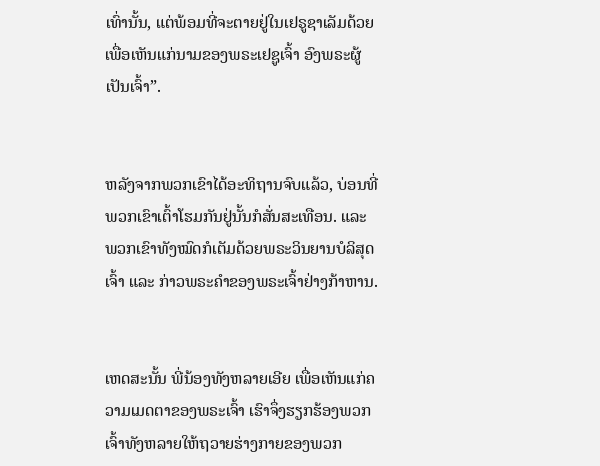ເທົ່ານັ້ນ, ແຕ່ພ້ອມທີ່ຈະຕາຍຢູ່ໃນເຢຣູຊາເລັມດ້ວຍ ເພື່ອເຫັນແກ່ນາມຂອງພຣະເຢຊູເຈົ້າ ອົງພຣະຜູ້ເປັນເຈົ້າ”.


ຫລັງຈາກພວກເຂົາໄດ້ອະທິຖານຈົບແລ້ວ, ບ່ອນທີ່ພວກເຂົາເຕົ້າໂຮມກັນຢູ່ນັ້ນກໍສັ່ນສະເທືອນ. ແລະ ພວກເຂົາທັງໝົດກໍເຕັມດ້ວຍພຣະວິນຍານບໍລິສຸດເຈົ້າ ແລະ ກ່າວພຣະຄຳຂອງພຣະເຈົ້າຢ່າງກ້າຫານ.


ເຫດສະນັ້ນ ພີ່ນ້ອງທັງຫລາຍເອີຍ ເພື່ອເຫັນແກ່ຄວາມເມດຕາຂອງພຣະເຈົ້າ ເຮົາຈຶ່ງຮຽກຮ້ອງພວກເຈົ້າທັງຫລາຍໃຫ້ຖວາຍຮ່າງກາຍຂອງພວກ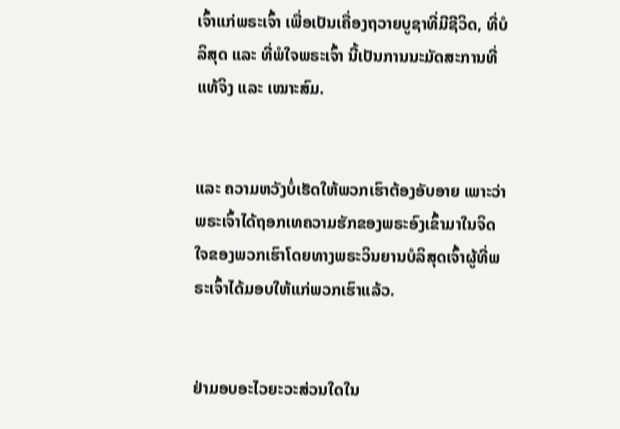ເຈົ້າແກ່ພຣະເຈົ້າ ເພື່ອເປັນເຄື່ອງຖວາຍບູຊາທີ່ມີຊີວິດ, ທີ່ບໍລິສຸດ ແລະ ທີ່ພໍໃຈພຣະເຈົ້າ ນີ້ເປັນການນະມັດສະການທີ່ແທ້ຈິງ ແລະ ເໝາະສົມ.


ແລະ ຄວາມຫວັງບໍ່ເຮັດໃຫ້ພວກເຮົາຕ້ອງອັບອາຍ ເພາະວ່າພຣະເຈົ້າໄດ້ຖອກເທຄວາມຮັກຂອງພຣະອົງເຂົ້າມາໃນຈິດໃຈຂອງພວກເຮົາໂດຍທາງພຣະວິນຍານບໍລິສຸດເຈົ້າຜູ້ທີ່ພຣະເຈົ້າໄດ້ມອບໃຫ້ແກ່ພວກເຮົາແລ້ວ.


ຢ່າມອບອະໄວຍະວະສ່ວນໃດໃນ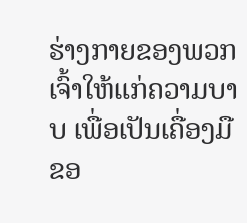ຮ່າງກາຍຂອງພວກເຈົ້າໃຫ້ແກ່ຄວາມບາບ ເພື່ອເປັນເຄື່ອງມືຂອ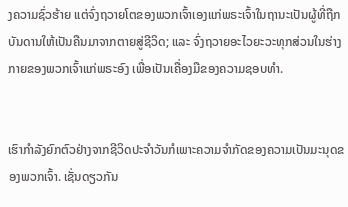ງຄວາມຊົ່ວຮ້າຍ ແຕ່ຈົ່ງຖວາຍໂຕຂອງພວກເຈົ້າເອງແກ່ພຣະເຈົ້າໃນຖານະເປັນຜູ້ທີ່ຖືກບັນດານໃຫ້ເປັນຄືນມາຈາກຕາຍສູ່ຊີວິດ; ແລະ ຈົ່ງຖວາຍອະໄວຍະວະທຸກສ່ວນໃນຮ່າງກາຍຂອງພວກເຈົ້າແກ່ພຣະອົງ ເພື່ອເປັນເຄື່ອງມືຂອງຄວາມຊອບທຳ.


ເຮົາກຳລັງຍົກຕົວຢ່າງຈາກຊີວິດປະຈໍາວັນກໍເພາະຄວາມຈໍາກັດຂອງຄວາມເປັນມະນຸດຂອງພວກເຈົ້າ. ເຊັ່ນດຽວກັນ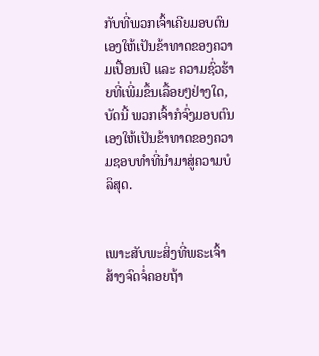ກັບທີ່ພວກເຈົ້າເຄີຍມອບຕົນເອງໃຫ້ເປັນຂ້າທາດຂອງຄວາມເປື້ອນເປິ ແລະ ຄວາມຊົ່ວຮ້າຍທີ່ເພີ່ມຂຶ້ນເລື້ອຍໆຢ່າງໃດ, ບັດນີ້ ພວກເຈົ້າກໍຈົ່ງມອບຕົນເອງໃຫ້ເປັນຂ້າທາດຂອງຄວາມຊອບທຳທີ່ນຳມາສູ່ຄວາມບໍລິສຸດ.


ເພາະສັບພະສິ່ງທີ່ພຣະເຈົ້າສ້າງຈົດຈໍ່ຄອຍຖ້າ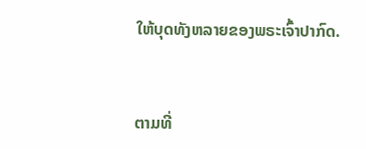ໃຫ້ບຸດທັງຫລາຍຂອງພຣະເຈົ້າປາກົດ.


ຕາມທີ່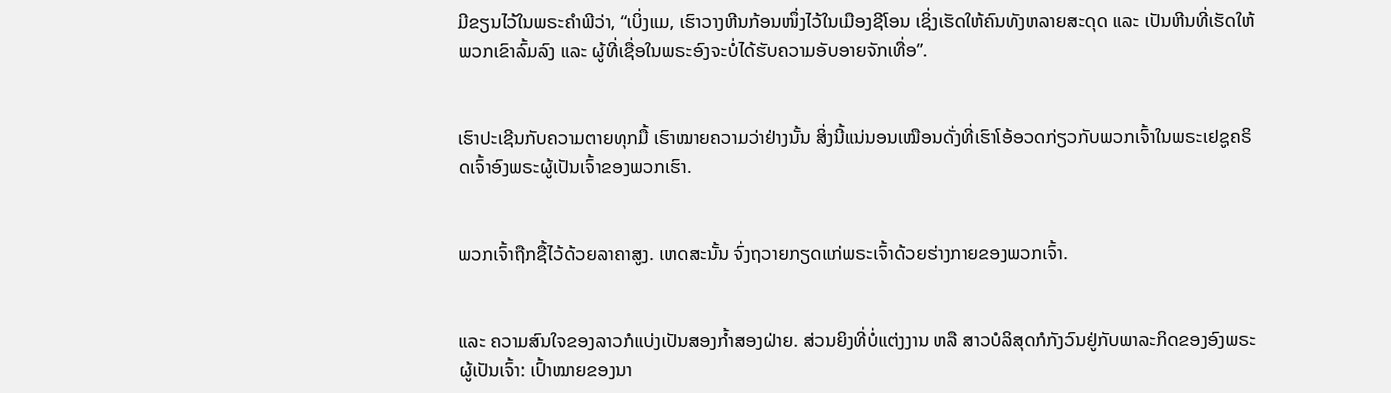ມີຂຽນໄວ້ໃນພຣະຄຳພີວ່າ, “ເບິ່ງແມ, ເຮົາວາງຫີນກ້ອນໜຶ່ງໄວ້ໃນເມືອງຊີໂອນ ເຊິ່ງເຮັດໃຫ້ຄົນທັງຫລາຍສະດຸດ ແລະ ເປັນຫີນທີ່ເຮັດໃຫ້ພວກເຂົາລົ້ມລົງ ແລະ ຜູ້ທີ່ເຊື່ອໃນພຣະອົງຈະບໍ່ໄດ້ຮັບຄວາມອັບອາຍຈັກເທື່ອ”.


ເຮົາປະເຊີນກັບຄວາມຕາຍທຸກມື້ ເຮົາໝາຍຄວາມວ່າຢ່າງນັ້ນ ສິ່ງນີ້ແນ່ນອນເໝືອນດັ່ງທີ່ເຮົາໂອ້ອວດກ່ຽວກັບພວກເຈົ້າໃນພຣະເຢຊູຄຣິດເຈົ້າອົງພຣະຜູ້ເປັນເຈົ້າຂອງພວກເຮົາ.


ພວກເຈົ້າຖືກຊື້ໄວ້ດ້ວຍລາຄາສູງ. ເຫດສະນັ້ນ ຈົ່ງຖວາຍກຽດແກ່ພຣະເຈົ້າດ້ວຍຮ່າງກາຍຂອງພວກເຈົ້າ.


ແລະ ຄວາມສົນໃຈຂອງລາວກໍແບ່ງເປັນສອງກ້ຳສອງຝ່າຍ. ສ່ວນຍິງທີ່ບໍ່ແຕ່ງງານ ຫລື ສາວບໍລິສຸດກໍກັງວົນຢູ່ກັບພາລະກິດຂອງອົງພຣະຜູ້ເປັນເຈົ້າ: ເປົ້າໝາຍຂອງນາ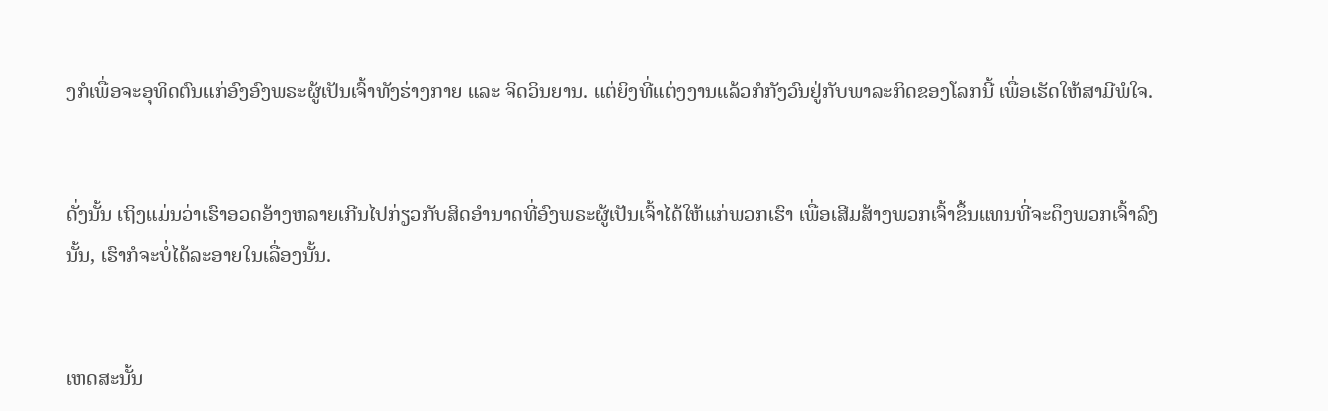ງກໍເພື່ອຈະອຸທິດຕົນແກ່ອົງອົງພຣະຜູ້ເປັນເຈົ້າທັງຮ່າງກາຍ ແລະ ຈິດວິນຍານ. ແຕ່ຍິງທີ່ແຕ່ງງານແລ້ວກໍກັງວົນຢູ່ກັບພາລະກິດຂອງໂລກນີ້ ເພື່ອເຮັດໃຫ້ສາມີພໍໃຈ.


ດັ່ງນັ້ນ ເຖິງແມ່ນວ່າເຮົາອວດອ້າງຫລາຍເກີນໄປກ່ຽວກັບສິດອຳນາດທີ່ອົງພຣະຜູ້ເປັນເຈົ້າໄດ້ໃຫ້ແກ່ພວກເຮົາ ເພື່ອເສີມສ້າງພວກເຈົ້າຂຶ້ນແທນທີ່ຈະດຶງພວກເຈົ້າລົງນັ້ນ, ເຮົາກໍຈະບໍ່ໄດ້ລະອາຍໃນເລື່ອງນັ້ນ.


ເຫດສະນັ້ນ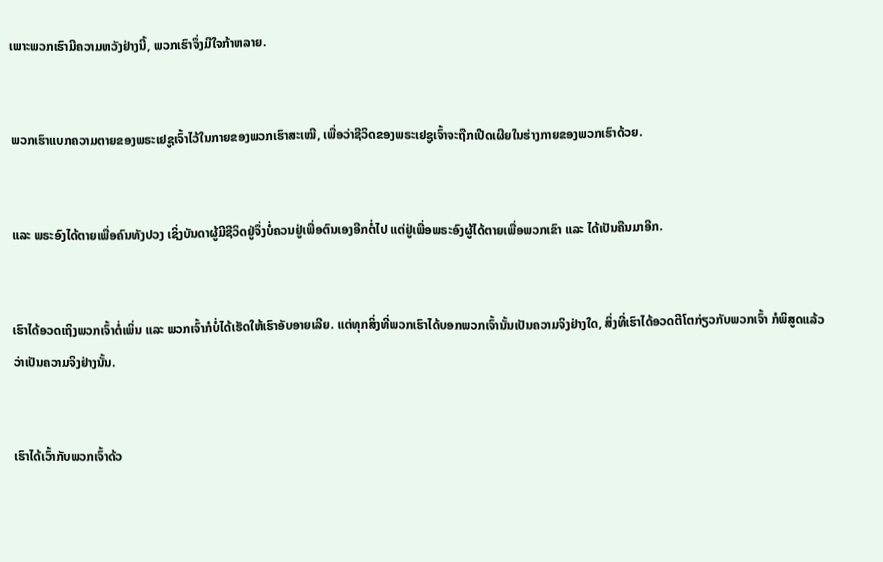ເພາະພວກເຮົາມີຄວາມຫວັງຢ່າງນີ້, ພວກເຮົາຈຶ່ງມີໃຈກ້າຫລາຍ.


ພວກເຮົາແບກຄວາມຕາຍຂອງພຣະເຢຊູເຈົ້າໄວ້ໃນກາຍຂອງພວກເຮົາສະເໝີ, ເພື່ອວ່າຊີວິດຂອງພຣະເຢຊູເຈົ້າຈະຖືກເປີດເຜີຍໃນຮ່າງກາຍຂອງພວກເຮົາດ້ວຍ.


ແລະ ພຣະອົງໄດ້ຕາຍເພື່ອຄົນທັງປວງ ເຊິ່ງບັນດາຜູ້ມີຊີວິດຢູ່ຈຶ່ງບໍ່ຄວນຢູ່ເພື່ອຕົນເອງອີກຕໍ່ໄປ ແຕ່ຢູ່ເພື່ອພຣະອົງຜູ້ໄດ້ຕາຍເພື່ອພວກເຂົາ ແລະ ໄດ້ເປັນຄືນມາອີກ.


ເຮົາໄດ້ອວດເຖິງພວກເຈົ້າຕໍ່ເພິ່ນ ແລະ ພວກເຈົ້າກໍບໍ່ໄດ້ເຮັດໃຫ້ເຮົາອັບອາຍເລີຍ. ແຕ່ທຸກສິ່ງທີ່ພວກເຮົາໄດ້ບອກພວກເຈົ້ານັ້ນເປັນຄວາມຈິງຢ່າງໃດ, ສິ່ງທີ່ເຮົາໄດ້ອວດຕີໂຕກ່ຽວກັບພວກເຈົ້າ ກໍພິສູດແລ້ວວ່າເປັນຄວາມຈິງຢ່າງນັ້ນ.


ເຮົາໄດ້ເວົ້າກັບພວກເຈົ້າດ້ວ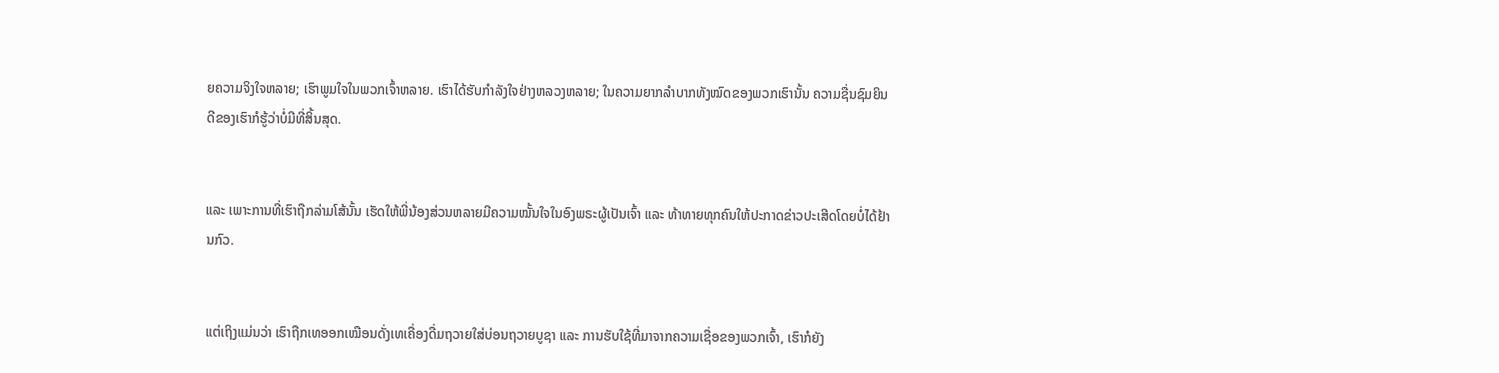ຍຄວາມຈິງໃຈຫລາຍ; ເຮົາພູມໃຈໃນພວກເຈົ້າຫລາຍ. ເຮົາໄດ້ຮັບກຳລັງໃຈຢ່າງຫລວງຫລາຍ; ໃນຄວາມຍາກລຳບາກທັງໝົດຂອງພວກເຮົານັ້ນ ຄວາມຊື່ນຊົມຍິນດີຂອງເຮົາກໍຮູ້ວ່າບໍ່ມີທີ່ສິ້ນສຸດ.


ແລະ ເພາະການທີ່ເຮົາຖືກລ່າມໂສ້ນັ້ນ ເຮັດໃຫ້ພີ່ນ້ອງສ່ວນຫລາຍມີຄວາມໝັ້ນໃຈໃນອົງພຣະຜູ້ເປັນເຈົ້າ ແລະ ທ້າທາຍທຸກຄົນໃຫ້ປະກາດຂ່າວປະເສີດໂດຍບໍ່ໄດ້ຢ້ານກົວ.


ແຕ່ເຖິງແມ່ນວ່າ ເຮົາຖືກເທອອກເໝືອນດັ່ງເທເຄື່ອງດື່ມຖວາຍໃສ່ບ່ອນຖວາຍບູຊາ ແລະ ການຮັບໃຊ້ທີ່ມາຈາກຄວາມເຊື່ອຂອງພວກເຈົ້າ, ເຮົາກໍຍັງ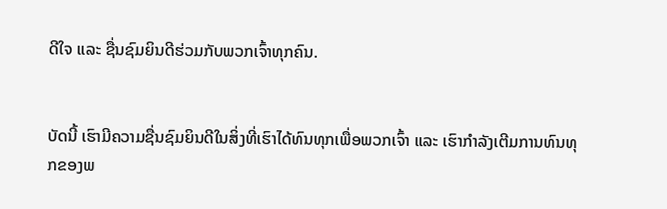ດີໃຈ ແລະ ຊື່ນຊົມຍິນດີຮ່ວມກັບພວກເຈົ້າທຸກຄົນ.


ບັດນີ້ ເຮົາມີຄວາມຊື່ນຊົມຍິນດີໃນສິ່ງທີ່ເຮົາໄດ້ທົນທຸກເພື່ອພວກເຈົ້າ ແລະ ເຮົາກຳລັງເຕີມການທົນທຸກຂອງພ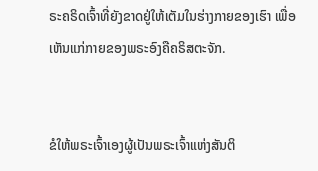ຣະຄຣິດເຈົ້າທີ່ຍັງຂາດຢູ່ໃຫ້ເຕັມໃນຮ່າງກາຍຂອງເຮົາ ເພື່ອເຫັນແກ່ກາຍຂອງພຣະອົງຄືຄຣິສຕະຈັກ.


ຂໍໃຫ້ພຣະເຈົ້າເອງຜູ້ເປັນພຣະເຈົ້າແຫ່ງສັນຕິ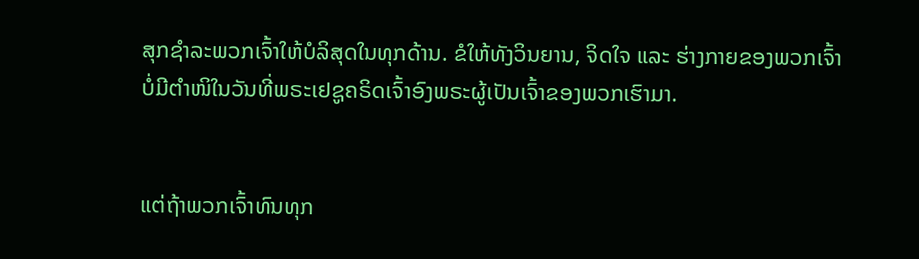ສຸກຊຳລະພວກເຈົ້າໃຫ້ບໍລິສຸດໃນທຸກດ້ານ. ຂໍໃຫ້ທັງວິນຍານ, ຈິດໃຈ ແລະ ຮ່າງກາຍຂອງພວກເຈົ້າບໍ່ມີຕຳໜິໃນວັນທີ່ພຣະເຢຊູຄຣິດເຈົ້າອົງພຣະຜູ້ເປັນເຈົ້າຂອງພວກເຮົາມາ.


ແຕ່ຖ້າພວກເຈົ້າທົນທຸກ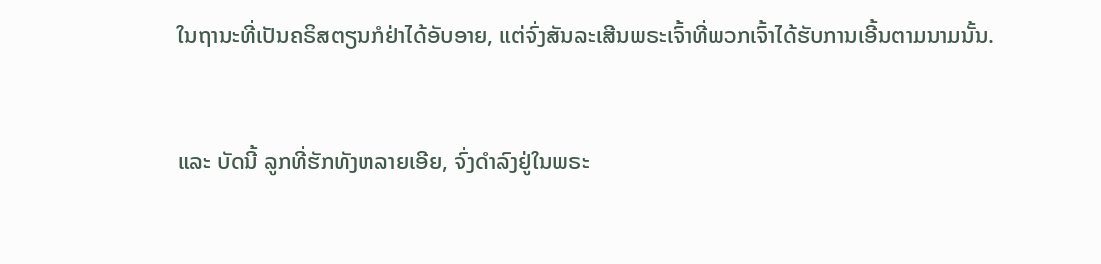ໃນຖານະທີ່ເປັນຄຣິສຕຽນກໍຢ່າໄດ້ອັບອາຍ, ແຕ່ຈົ່ງສັນລະເສີນພຣະເຈົ້າທີ່ພວກເຈົ້າໄດ້ຮັບການເອີ້ນຕາມນາມນັ້ນ.


ແລະ ບັດນີ້ ລູກທີ່ຮັກທັງຫລາຍເອີຍ, ຈົ່ງດຳລົງຢູ່ໃນພຣະ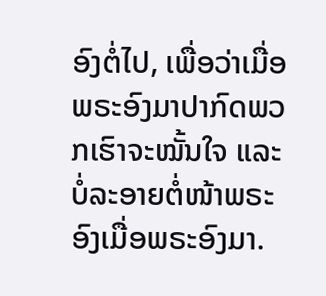ອົງຕໍ່ໄປ, ເພື່ອວ່າເມື່ອພຣະອົງມາປາກົດພວກເຮົາຈະໝັ້ນໃຈ ແລະ ບໍ່ລະອາຍຕໍ່ໜ້າພຣະອົງເມື່ອພຣະອົງມາ.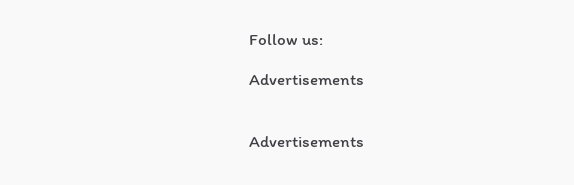Follow us:

Advertisements


Advertisements